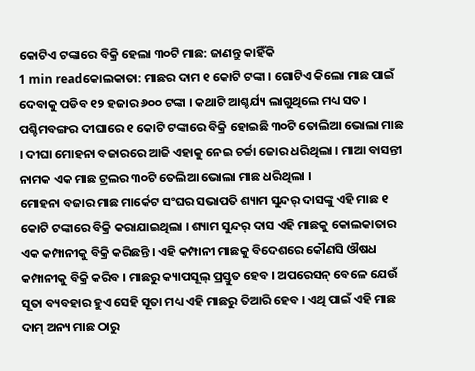କୋଟିଏ ଟଙ୍କାରେ ବିକ୍ରି ହେଲା ୩୦ଟି ମାଛ: ଜାଣନ୍ତୁ କାହିଁକି
1 min readକୋଲକାତା: ମାଛର ଦାମ ୧ କୋଟି ଟଙ୍କା । ଗୋଟିଏ କିଲୋ ମାଛ ପାଇଁ ଦେବାକୁ ପଡିବ ୧୨ ହଜାର ୬୦୦ ଟଙ୍କା । କଥାଟି ଆଶ୍ଚର୍ଯ୍ୟ ଲାଗୁଥିଲେ ମଧ୍ୟ ସତ । ପଶ୍ଚିମବଙ୍ଗର ଦୀଘାରେ ୧ କୋଟି ଟଙ୍କାରେ ବିକ୍ରି ହୋଇଛି ୩୦ଟି ତୋଲିଆ ଭୋଲା ମାଛ । ଦୀଘା ମୋହନା ବଜାରରେ ଆଜି ଏହାକୁ ନେଇ ଚର୍ଚ୍ଚା ଜୋର ଧରିଥିଲା । ମାଆ ବାସନ୍ତୀ ନାମକ ଏକ ମାଛ ଟ୍ରଲର ୩୦ଟି ତେଲିଆ ଭୋଲା ମାଛ ଧରିଥିଲା ।
ମୋହନା ବଜାର ମାଛ ମାର୍କେଟ ସଂଘର ସଭାପତି ଶ୍ୟାମ ସୁନ୍ଦର୍ ଦାସଙ୍କୁ ଏହି ମାଛ ୧ କୋଟି ଟଙ୍କାରେ ବିକ୍ରି କରାଯାଇଥିଲା । ଶ୍ୟାମ ସୁନ୍ଦର୍ ଦାସ ଏହି ମାଛକୁ କୋଲକାତାର ଏକ କମ୍ପାନୀକୁ ବିକ୍ରି କରିଛନ୍ତି । ଏହି କମ୍ପାନୀ ମାଛକୁ ବିଦେଶରେ କୌଣସି ଔଷଧ କମ୍ପାନୀକୁ ବିକ୍ରି କରିବ । ମାଛରୁ କ୍ୟାପସୂଲ୍ ପ୍ରସ୍ତୁତ ହେବ । ଅପରେସନ୍ ବେଳେ ଯେଉଁ ସୂତା ବ୍ୟବହାର ହୁଏ ସେହି ସୂତା ମଧ୍ୟ ଏହି ମାଛରୁ ତିଆରି ହେବ । ଏଥି ପାଇଁ ଏହି ମାଛ ଦାମ୍ ଅନ୍ୟ ମାଛ ଠାରୁ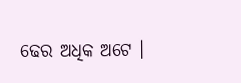ଢେର ଅଧିକ ଅଟେ ।